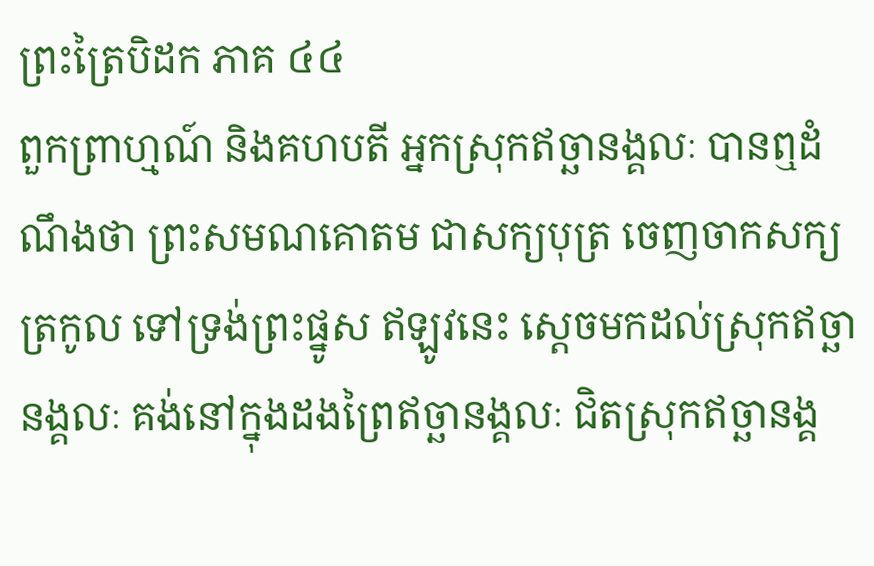ព្រះត្រៃបិដក ភាគ ៤៤
ពួកព្រាហ្មណ៍ និងគហបតី អ្នកស្រុកឥច្ឆានង្គលៈ បានឮដំណឹងថា ព្រះសមណគោតម ជាសក្យបុត្រ ចេញចាកសក្យត្រកូល ទៅទ្រង់ព្រះផ្នូស ឥឡូវនេះ ស្តេចមកដល់ស្រុកឥច្ឆានង្គលៈ គង់នៅក្នុងដងព្រៃឥច្ឆានង្គលៈ ជិតស្រុកឥច្ឆានង្គ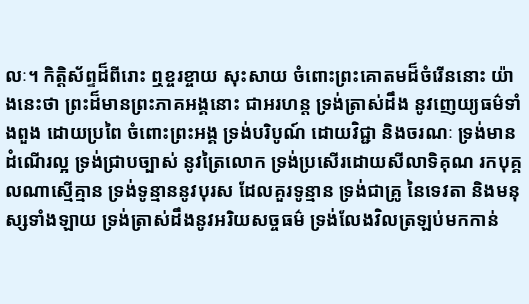លៈ។ កិត្តិស័ព្ទដ៏ពីរោះ ឮខ្ចរខ្ចាយ សុះសាយ ចំពោះព្រះគោតមដ៏ចំរើននោះ យ៉ាងនេះថា ព្រះដ៏មានព្រះភាគអង្គនោះ ជាអរហន្ត ទ្រង់ត្រាស់ដឹង នូវញេយ្យធម៌ទាំងពួង ដោយប្រពៃ ចំពោះព្រះអង្គ ទ្រង់បរិបូណ៍ ដោយវិជ្ជា និងចរណៈ ទ្រង់មានដំណើរល្អ ទ្រង់ជា្របច្បាស់ នូវត្រៃលោក ទ្រង់ប្រសើរដោយសីលាទិគុណ រកបុគ្គលណាស្មើគ្មាន ទ្រង់ទូន្មាននូវបុរស ដែលគួរទូន្មាន ទ្រង់ជាគ្រូ នៃទេវតា និងមនុស្សទាំងឡាយ ទ្រង់ត្រាស់ដឹងនូវអរិយសច្ចធម៌ ទ្រង់លែងវិលត្រឡប់មកកាន់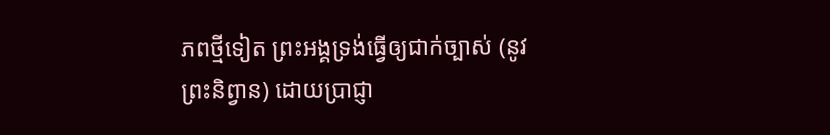ភពថ្មីទៀត ព្រះអង្គទ្រង់ធ្វើឲ្យជាក់ច្បាស់ (នូវព្រះនិព្វាន) ដោយប្រាជ្ញា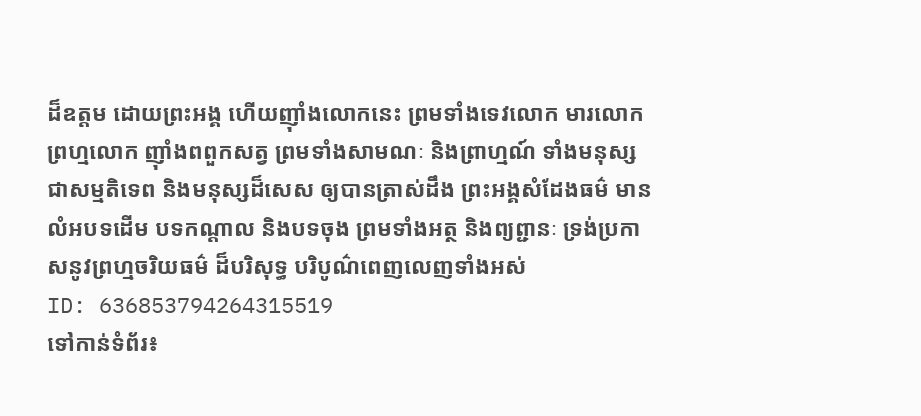ដ៏ឧត្តម ដោយព្រះអង្គ ហើយញ៉ាំងលោកនេះ ព្រមទាំងទេវលោក មារលោក ព្រហ្មលោក ញ៉ាំងពពួកសត្វ ព្រមទាំងសាមណៈ និងព្រាហ្មណ៍ ទាំងមនុស្សជាសម្មតិទេព និងមនុស្សដ៏សេស ឲ្យបានត្រាស់ដឹង ព្រះអង្គសំដែងធម៌ មានលំអបទដើម បទកណ្តាល និងបទចុង ព្រមទាំងអត្ថ និងព្យព្ជានៈ ទ្រង់ប្រកាសនូវព្រហ្មចរិយធម៌ ដ៏បរិសុទ្ធ បរិបូណ៌ពេញលេញទាំងអស់
ID: 636853794264315519
ទៅកាន់ទំព័រ៖